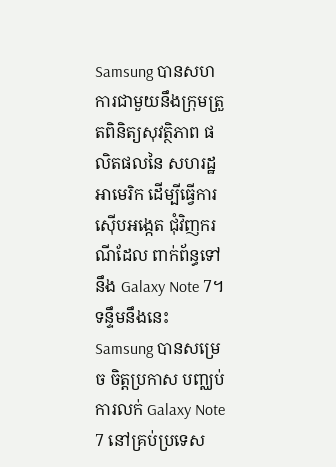Samsung បានសហការជាមួយនឹងក្រុមត្រួតពិនិត្យសុវត្ថិភាព ផលិតផលនៃ សហរដ្ឋអាមេរិក ដើម្បីធ្វើការស៊ើបអង្កេត ជុំវិញករណីដែល ពាក់ព័ន្ធទៅនឹង Galaxy Note 7។ ទន្ទឹមនឹងនេះ Samsung បានសម្រេច ចិត្តប្រកាស បញ្ឈប់ការលក់ Galaxy Note 7 នៅគ្រប់ប្រទេស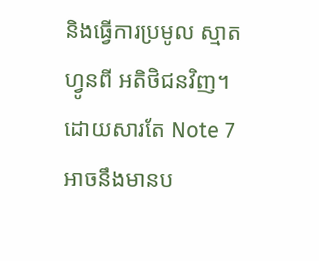និងធ្វើការប្រមូល ស្មាតហ្វូនពី អតិថិជនវិញ។ ដោយសារតែ Note 7 អាចនឹងមានប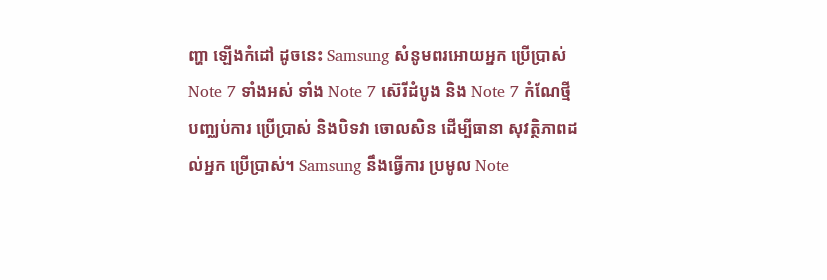ញ្ហា ឡើងកំដៅ ដូចនេះ Samsung សំនូមពរអោយអ្នក ប្រើប្រាស់ Note 7 ទាំងអស់ ទាំង Note 7 ស៊េរីដំបូង និង Note 7 កំណែថ្មី បញ្ឈប់ការ ប្រើប្រាស់ និងបិទវា ចោលសិន ដើម្បីធានា សុវត្ថិភាពដល់អ្នក ប្រើប្រាស់។ Samsung នឹងធ្វើការ ប្រមូល Note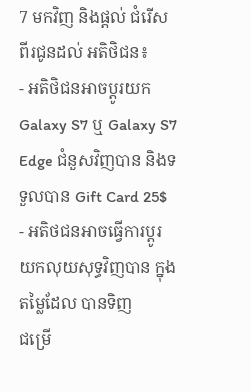7 មកវិញ និងផ្ដល់ ជំរើសពីរជូនដល់ អតិថិជន៖
- អតិថិជនអាចប្ដូរយក Galaxy S7 ឬ Galaxy S7 Edge ជំនួសវិញបាន និងទទួលបាន Gift Card 25$
- អតិថជនអាចធ្វើការប្ដូរយកលុយសុទ្ធវិញបាន ក្នុងតម្លៃដែល បានទិញ
ជម្រើ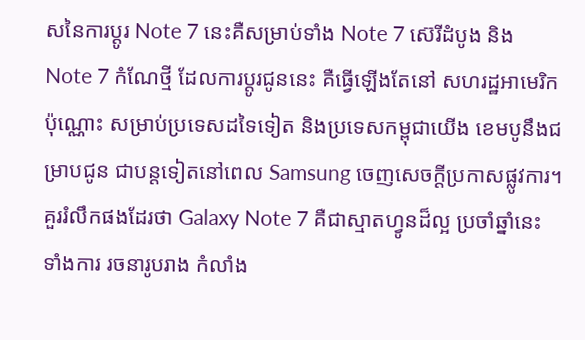សនៃការប្ដូរ Note 7 នេះគឺសម្រាប់ទាំង Note 7 ស៊េរីដំបូង និង Note 7 កំណែថ្មី ដែលការប្តូរជូននេះ គឺធ្វើឡើងតែនៅ សហរដ្ឋអាមេរិកប៉ុណ្ណោះ សម្រាប់ប្រទេសដទៃទៀត និងប្រទេសកម្ពុជាយើង ខេមបូនឹងជម្រាបជូន ជាបន្ដទៀតនៅពេល Samsung ចេញសេចក្ដីប្រកាសផ្លូវការ។
គួររំលឹកផងដែរថា Galaxy Note 7 គឺជាស្មាតហ្វូនដ៏ល្អ ប្រចាំឆ្នាំនេះ ទាំងការ រចនារូបរាង កំលាំង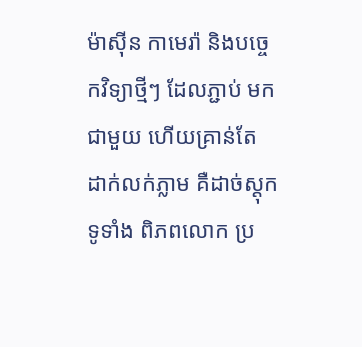ម៉ាស៊ីន កាមេរ៉ា និងបច្ចេកវិទ្យាថ្មីៗ ដែលភ្ជាប់ មកជាមួយ ហើយគ្រាន់តែ ដាក់លក់ភ្លាម គឺដាច់ស្ដុក ទូទាំង ពិភពលោក ប្រ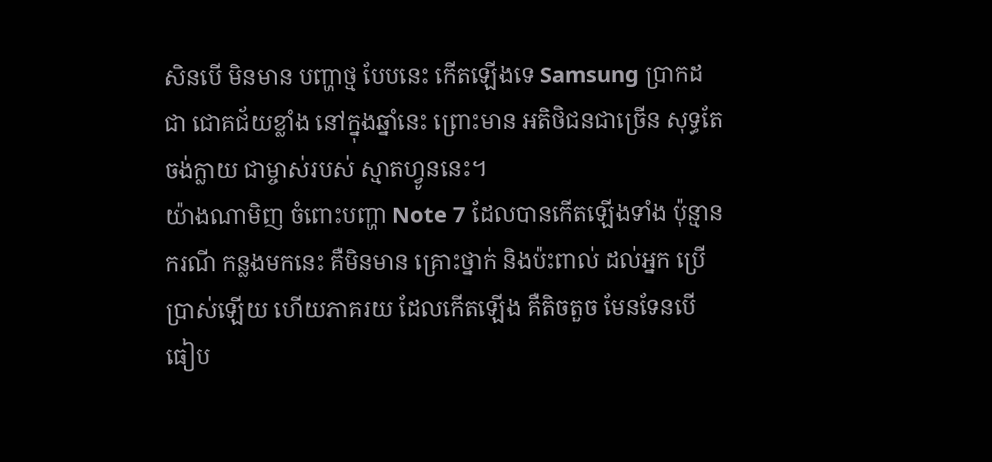សិនបើ មិនមាន បញ្ហាថ្ម បែបនេះ កើតឡើងទេ Samsung ប្រាកដជា ជោគជ័យខ្លាំង នៅក្នុងឆ្នាំនេះ ព្រោះមាន អតិថិជនជាច្រើន សុទ្ធតែចង់ក្លាយ ជាម្ចាស់របស់ ស្មាតហ្វូននេះ។
យ៉ាងណាមិញ ចំពោះបញ្ហា Note 7 ដែលបានកើតឡើងទាំង ប៉ុន្មានករណី កន្លងមកនេះ គឺមិនមាន គ្រោះថ្នាក់ និងប៉ះពាល់ ដល់អ្នក ប្រើប្រាស់ឡើយ ហើយភាគរយ ដែលកើតឡើង គឺតិចតួច មែនទែនបើ ធៀប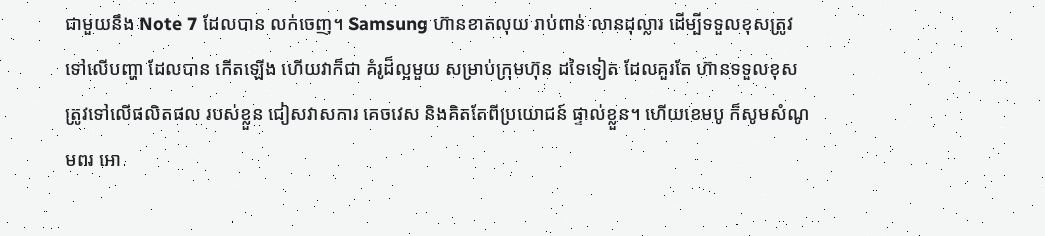ជាមួយនឹង Note 7 ដែលបាន លក់ចេញ។ Samsung ហ៊ានខាតលុយ រាប់ពាន់ លានដុល្លារ ដើម្បីទទួលខុសត្រូវ ទៅលើបញ្ហា ដែលបាន កើតឡើង ហើយវាក៏ជា គំរូដ៏ល្អមួយ សម្រាប់ក្រុមហ៊ុន ដទៃទៀត ដែលគួរតែ ហ៊ានទទួលខុស ត្រូវទៅលើផលិតផល របស់ខ្លួន ជៀសវាសការ គេចវេស និងគិតតែពីប្រយោជន៍ ផ្ទាល់ខ្លួន។ ហើយខេមបូ ក៏សូមសំណូមពរ អោ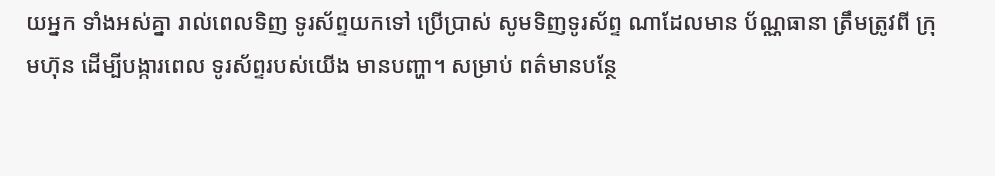យអ្នក ទាំងអស់គ្នា រាល់ពេលទិញ ទូរស័ព្ទយកទៅ ប្រើប្រាស់ សូមទិញទូរស័ព្ទ ណាដែលមាន ប័ណ្ណធានា ត្រឹមត្រូវពី ក្រុមហ៊ុន ដើម្បីបង្ការពេល ទូរស័ព្ទរបស់យើង មានបញ្ហា។ សម្រាប់ ពត៌មានបន្ថែ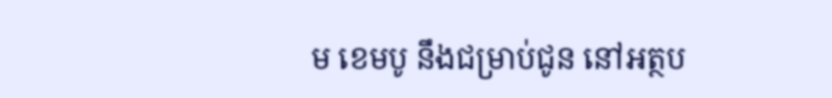ម ខេមបូ នឹងជម្រាប់ជូន នៅអត្ថប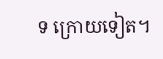ទ ក្រោយទៀត។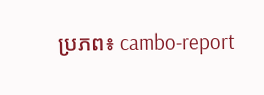ប្រភព៖ cambo-report